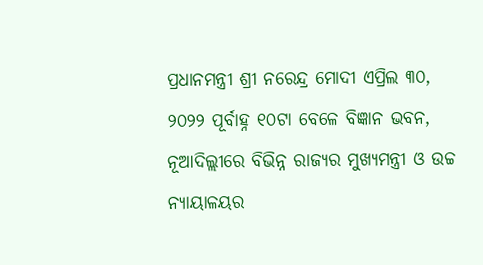ପ୍ରଧାନମନ୍ତ୍ରୀ ଶ୍ରୀ ନରେନ୍ଦ୍ର ମୋଦୀ ଏପ୍ରିଲ ୩୦, ୨୦୨୨ ପୂର୍ବାହ୍ନ ୧୦ଟା ବେଳେ ବିଜ୍ଞାନ ଭବନ, ନୂଆଦିଲ୍ଲୀରେ ବିଭିନ୍ନ ରାଜ୍ୟର ମୁଖ୍ୟମନ୍ତ୍ରୀ ଓ ଉଚ୍ଚ ନ୍ୟାୟାଳୟର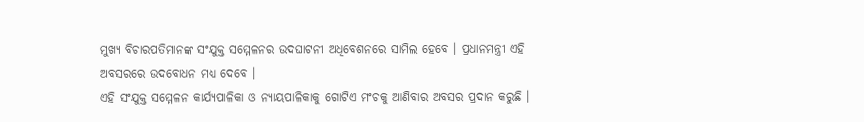ମୁଖ୍ୟ ବିଚାରପତିମାନଙ୍କ ସଂଯୁକ୍ତ ସମ୍ମେଳନର ଉଦଘାଟନୀ ଅଧିବେଶନରେ ସାମିଲ ହେବେ । ପ୍ରଧାନମନ୍ତ୍ରୀ ଏହି ଅବସରରେ ଉଦବୋଧନ ମଧ୍ୟ ଦେବେ ।
ଏହି ସଂଯୁକ୍ତ ସମ୍ମେଳନ କାର୍ଯ୍ୟପାଳିକା ଓ ନ୍ୟାୟପାଳିକାକୁ ଗୋଟିଏ ମଂଚକୁ ଆଣିବାର ଅବସର ପ୍ରଦାନ କରୁଛି ।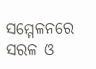ସମ୍ମେଳନରେ ସରଳ ଓ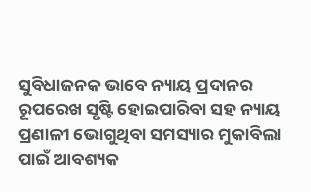ସୁବିଧାଜନକ ଭାବେ ନ୍ୟାୟ ପ୍ରଦାନର ରୂପରେଖ ସୃଷ୍ଟି ହୋଇପାରିବା ସହ ନ୍ୟାୟ ପ୍ରଣାଳୀ ଭୋଗୁଥିବା ସମସ୍ୟାର ମୁକାବିଲା ପାଇଁ ଆବଶ୍ୟକ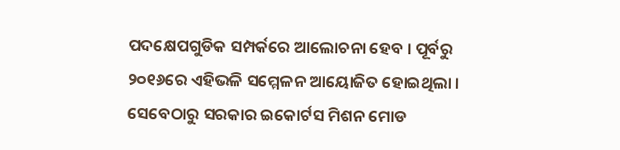ପଦକ୍ଷେପଗୁଡିକ ସମ୍ପର୍କରେ ଆଲୋଚନା ହେବ । ପୂର୍ବରୁ ୨୦୧୬ରେ ଏହିଭଳି ସମ୍ମେଳନ ଆୟୋଜିତ ହୋଇଥିଲା । ସେବେଠାରୁ ସରକାର ଇକୋର୍ଟସ ମିଶନ ମୋଡ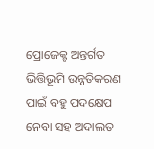ପ୍ରୋଜେକ୍ଟ ଅନ୍ତର୍ଗତ ଭିତ୍ତିଭୂମି ଉନ୍ନତିକରଣ ପାଇଁ ବହୁ ପଦକ୍ଷେପ ନେବା ସହ ଅଦାଲତ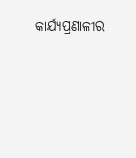କାର୍ଯ୍ୟପ୍ରଣାଳୀର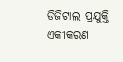ଡିଜିଟାଲ ପ୍ରଯୁକ୍ତି ଏକୀକରଣ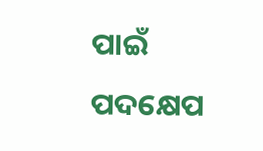ପାଇଁ ପଦକ୍ଷେପ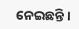ନେଇଛନ୍ତି ।